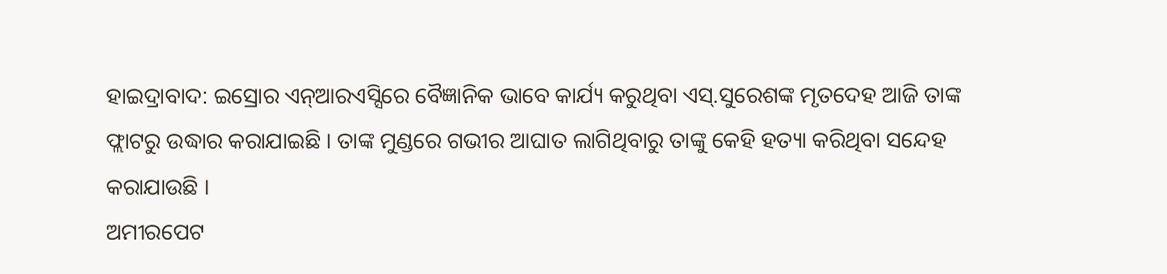ହାଇଦ୍ରାବାଦ: ଇସ୍ରୋର ଏନ୍ଆରଏସ୍ସିରେ ବୈଜ୍ଞାନିକ ଭାବେ କାର୍ଯ୍ୟ କରୁଥିବା ଏସ୍.ସୁରେଶଙ୍କ ମୃତଦେହ ଆଜି ତାଙ୍କ ଫ୍ଲାଟରୁ ଉଦ୍ଧାର କରାଯାଇଛି । ତାଙ୍କ ମୁଣ୍ଡରେ ଗଭୀର ଆଘାତ ଲାଗିଥିବାରୁ ତାଙ୍କୁ କେହି ହତ୍ୟା କରିଥିବା ସନ୍ଦେହ କରାଯାଉଛି ।
ଅମୀରପେଟ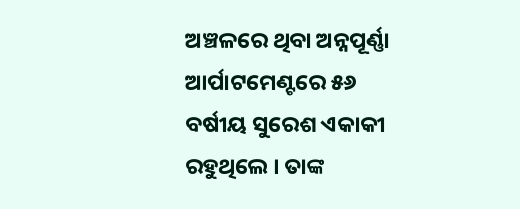ଅଞ୍ଚଳରେ ଥିବା ଅନ୍ନପୂର୍ଣ୍ଣା ଆର୍ପାଟମେଣ୍ଟରେ ୫୬ ବର୍ଷୀୟ ସୁରେଶ ଏକାକୀ ରହୁଥିଲେ । ତାଙ୍କ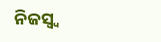ନିଜସ୍ୱ୍ୱ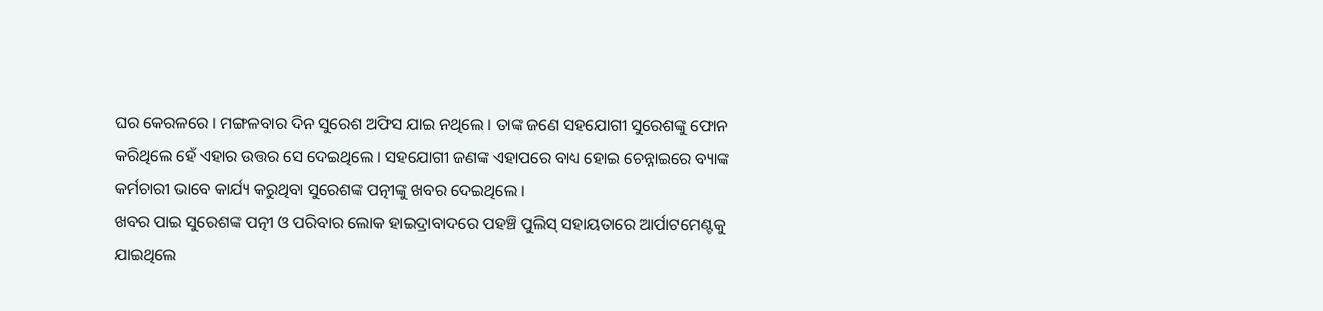ଘର କେରଳରେ । ମଙ୍ଗଳବାର ଦିନ ସୁରେଶ ଅଫିସ ଯାଇ ନଥିଲେ । ତାଙ୍କ ଜଣେ ସହଯୋଗୀ ସୁରେଶଙ୍କୁ ଫୋନ କରିଥିଲେ ହେଁ ଏହାର ଉତ୍ତର ସେ ଦେଇଥିଲେ । ସହଯୋଗୀ ଜଣଙ୍କ ଏହାପରେ ବାଧ୍ୟ ହୋଇ ଚେନ୍ନାଇରେ ବ୍ୟାଙ୍କ କର୍ମଚାରୀ ଭାବେ କାର୍ଯ୍ୟ କରୁଥିବା ସୁରେଶଙ୍କ ପତ୍ନୀଙ୍କୁ ଖବର ଦେଇଥିଲେ ।
ଖବର ପାଇ ସୁରେଶଙ୍କ ପତ୍ନୀ ଓ ପରିବାର ଲୋକ ହାଇଦ୍ରାବାଦରେ ପହଞ୍ଚି ପୁଲିସ୍ ସହାୟତାରେ ଆର୍ପାଟମେଣ୍ଟକୁ ଯାଇଥିଲେ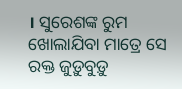। ସୁରେଶଙ୍କ ରୁମ ଖୋଲାଯିବା ମାତ୍ରେ ସେ ରକ୍ତ ଜୁଡ଼ୁବୁଡ଼ୁ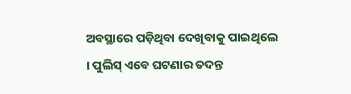ଅବସ୍ଥାରେ ପଡ଼ିଥିବା ଦେଖିବାକୁ ପାଇଥିଲେ । ପୁଲିସ୍ ଏବେ ଘଟଣାର ତଦନ୍ତ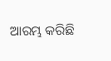ଆରମ୍ଭ କରିଛି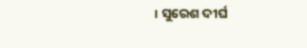। ସୁରେଶ ଦୀର୍ଘ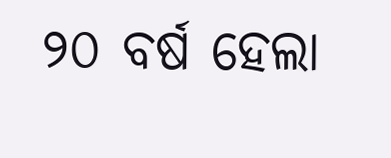୨୦ ବର୍ଷ ହେଲା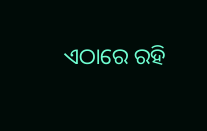ଏଠାରେ ରହି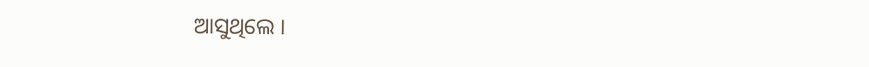ଆସୁଥିଲେ ।